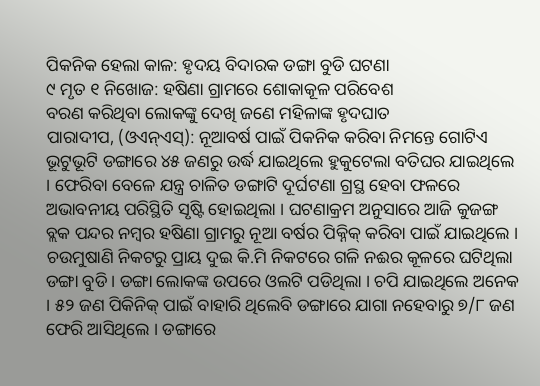ପିକନିକ ହେଲା କାଳ: ହୃଦୟ ବିଦାରକ ଡଙ୍ଗା ବୁଡି ଘଟଣା
୯ ମୃତ ୧ ନିଖୋଜ: ହଷିଣା ଗ୍ରାମରେ ଶୋକାକୂଳ ପରିବେଶ
ବରଣ କରିଥିବା ଲୋକଙ୍କୁ ଦେଖି ଜଣେ ମହିଳାଙ୍କ ହୃଦଘାତ
ପାରାଦୀପ, (ଓଏନ୍ଏସ୍): ନୂଆବର୍ଷ ପାଇଁ ପିକନିକ କରିବା ନିମନ୍ତେ ଗୋଟିଏ ଭୂଟୁଭୂଟି ଡଙ୍ଗାରେ ୪୫ ଜଣରୁ ଉର୍ଦ୍ଧ ଯାଇଥିଲେ ହୁକୁଟେଲା ବତିଘର ଯାଇଥିଲେ । ଫେରିବା ବେଳେ ଯନ୍ତ୍ର ଚାଳିତ ଡଙ୍ଗାଟି ଦୂର୍ଘଟଣା ଗ୍ରସ୍ଥ ହେବା ଫଳରେ ଅଭାବନୀୟ ପରିସ୍ଥିତି ସୃଷ୍ଟି ହୋଇଥିଲା । ଘଟଣାକ୍ରମ ଅନୁସାରେ ଆଜି କୁଜଙ୍ଗ ବ୍ଲକ ପନ୍ଦର ନମ୍ବର ହଷିଣା ଗ୍ରାମରୁ ନୂଆ ବର୍ଷର ପିକ୍ନିକ୍ କରିବା ପାଇଁ ଯାଇଥିଲେ । ଚଉମୁଷାଣି ନିକଟରୁ ପ୍ରାୟ ଦୁଇ କି.ମି ନିକଟରେ ଗଳି ନଈର କୂଳରେ ଘଟିଥିଲା ଡଙ୍ଗା ବୁଡି । ଡଙ୍ଗା ଲୋକଙ୍କ ଉପରେ ଓଲଟି ପଡିଥିଲା । ଚପି ଯାଇଥିଲେ ଅନେକ । ୫୨ ଜଣ ପିକିନିକ୍ ପାଇଁ ବାହାରି ଥିଲେବି ଡଙ୍ଗାରେ ଯାଗା ନହେବାରୁ ୭/୮ ଜଣ ଫେରି ଆସିଥିଲେ । ଡଙ୍ଗାରେ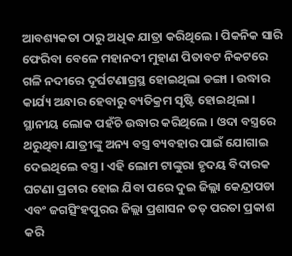ଆବଶ୍ୟକତା ଠାରୁ ଅଧିକ ଯାତ୍ରା କରିଥିଲେ । ପିକନିକ ସାରି ଫେରିବା ବେଳେ ମହାନଦୀ ମୁହାଣ ପିତାବଟ ନିକଟରେ ଗଳି ନଦୀରେ ଦୂର୍ଘଟଣାଗ୍ରସ୍ଥ ହୋଇଥିଲା ଡଙ୍ଗା । ଉଦ୍ଧାର କାର୍ଯ୍ୟ ଅନ୍ଧାର ହେବାରୁ ବ୍ୟତିକ୍ରମ ସୃଷ୍ଟି ହୋଇଥିଲା । ସ୍ଥାନୀୟ ଲୋକ ପହଁଚି ଉଦ୍ଧାର କରିଥିଲେ । ଓଦା ବସ୍ତ୍ରରେ ଥରୁଥିବା ଯାତ୍ରୀଙ୍କୁ ଅନ୍ୟ ବସ୍ତ୍ର ବ୍ୟବହାର ପାଇଁ ଯୋଗାଇ ଦେଇଥିଲେ ବସ୍ତ୍ର । ଏହି ଲୋମ ଟାଙ୍କୁରା ହୃଦୟ ବିଦାରକ ଘଟଣା ପ୍ରଚାର ହୋଇ ଯିବା ପରେ ଦୁଇ ଜିଲ୍ଲା କେନ୍ଦ୍ରାପଡା ଏବଂ ଜଗତ୍ସିଂହପୁରର ଜିଲ୍ଲା ପ୍ରଶାସନ ତତ୍ ପରତା ପ୍ରକାଶ କରି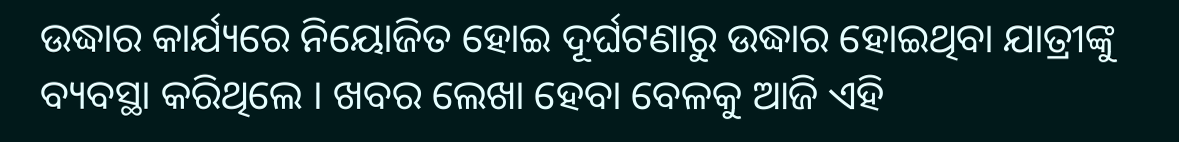ଉଦ୍ଧାର କାର୍ଯ୍ୟରେ ନିୟୋଜିତ ହୋଇ ଦୂର୍ଘଟଣାରୁ ଉଦ୍ଧାର ହୋଇଥିବା ଯାତ୍ରୀଙ୍କୁ ବ୍ୟବସ୍ଥା କରିଥିଲେ । ଖବର ଲେଖା ହେବା ବେଳକୁ ଆଜି ଏହି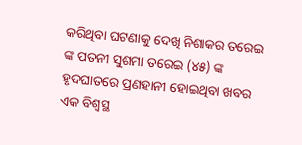କରିଥିବା ଘଟଣାକୁ ଦେଖି ନିଶାକର ତରେଇ ଙ୍କ ପତନୀ ସୁଶମା ତରେଇ (୪୫) ଙ୍କ ହୃଦଘାତରେ ପ୍ରଣହାନୀ ହୋଇଥିବା ଖବର ଏକ ବିଶ୍ୱସ୍ଥ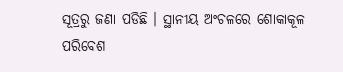ସୂତ୍ରରୁ ଜଣା ପଡିଛି । ସ୍ଥାନୀୟ ଅଂଚଳରେ ଶୋକାକୂଳ ପରିବେଶ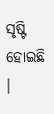ସୃଷ୍ଟି ହୋଇଛି ।